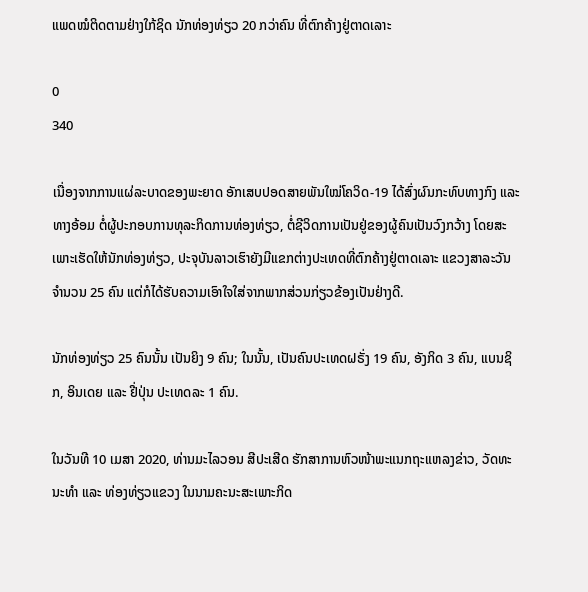ແພດໝໍຕິດຕາມຢ່າງໃກ້ຊິດ ນັກທ່ອງທ່ຽວ 20 ກວ່າຄົນ ທີ່ຕົກຄ້າງຢູ່ຕາດເລາະ

0
340

ເນື່ອງຈາກການແຜ່ລະບາດຂອງພະຍາດ ອັກເສບປອດສາຍພັນໃໝ່ໂຄວິດ-19 ໄດ້ສົ່ງຜົນກະທົບທາງກົງ ແລະ ທາງອ້ອມ ຕໍ່ຜູ້ປະກອບການທຸລະກິດການທ່ອງທ່ຽວ, ຕໍ່ຊີວິດການເປັນຢູ່ຂອງຜູ້ຄົນເປັນວົງກວ້າງ ໂດຍສະເພາະເຮັດໃຫ້ນັກທ່ອງທ່ຽວ, ປະຈຸບັນລາວເຮົາຍັງມີແຂກຕ່າງປະເທດທີ່ຕົກຄ້າງຢູ່ຕາດເລາະ ແຂວງສາລະວັນຈຳນວນ 25 ຄົນ ແຕ່ກໍໄດ້ຮັບຄວາມເອົາໃຈໃສ່ຈາກພາກສ່ວນກ່ຽວຂ້ອງເປັນຢ່າງດີ.

ນັກທ່ອງທ່ຽວ 25 ຄົນນັ້ນ ເປັນຍິງ 9 ຄົນ; ໃນນັ້ນ, ເປັນຄົນປະເທດຝຣັ່ງ 19 ຄົນ, ອັງກິດ 3 ຄົນ, ແບນຊິກ, ອິນເດຍ ແລະ ຢີ່ປຸ່ນ ປະເທດລະ 1 ຄົນ.

ໃນວັນທີ 10 ເມສາ 2020, ທ່ານມະໄລວອນ ສີປະເສີດ ຮັກສາການຫົວໜ້າພະແນກຖະແຫລງຂ່າວ, ວັດທະນະທໍາ ແລະ ທ່ອງທ່ຽວແຂວງ ໃນນາມຄະນະສະເພາະກິດ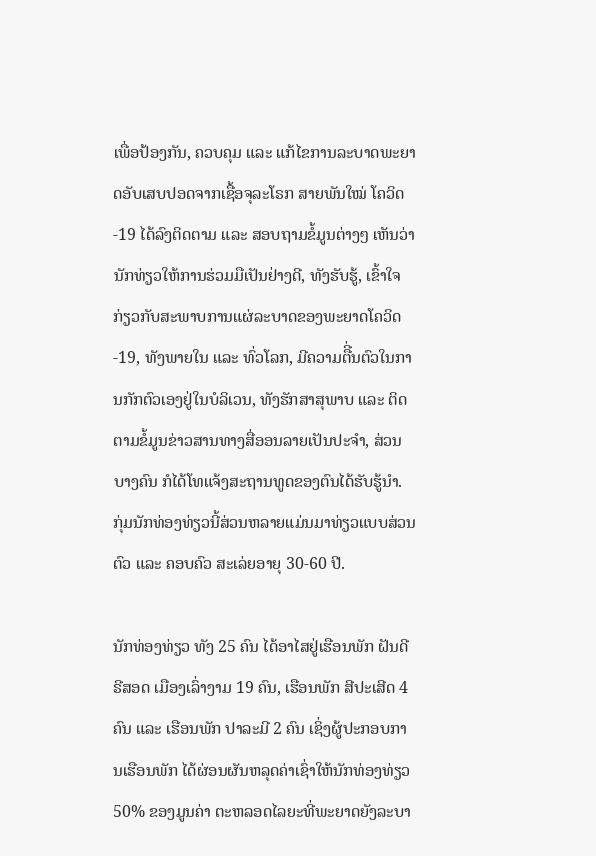ເພື່ອປ້ອງກັນ, ຄວບຄຸມ ແລະ ແກ້ໄຂການລະບາດພະຍາດອັບເສບປອດຈາກເຊື້ອຈຸລະໂຣກ ສາຍພັນໃໝ່ ໂຄວິດ-19 ໄດ້ລົງຕິດຕາມ ແລະ ສອບຖາມຂໍ້ມູນຕ່າງໆ ເຫັນວ່ານັກທ່ຽວໃຫ້ການຮ່ວມມືເປັນຢ່າງດີ, ທັງຮັບຮູ້, ເຂົ້າໃຈ ກ່ຽວກັບສະພາບການແຜ່ລະບາດຂອງພະຍາດໂຄວິດ-19, ທັງພາຍໃນ ແລະ ທົ່ວໂລກ, ມີຄວາມຕືີ່ນຕົວໃນການກັກຕົວເອງຢູ່ໃນບໍລິເວນ, ທັງຮັກສາສຸພາບ ແລະ ຕິດຕາມຂໍ້ມູນຂ່າວສານທາງສື່ອອນລາຍເປັນປະຈໍາ, ສ່ວນບາງຄົນ ກໍໄດ້ໂທແຈ້ງສະຖານທູດຂອງຕົນໄດ້ຮັບຮູ້ນໍາ. ກຸ່ມນັກທ່ອງທ່ຽວນີ້ສ່ວນຫລາຍແມ່ນມາທ່ຽວແບບສ່ວນຕົວ ແລະ ຄອບຄົວ ສະເລ່ຍອາຍຸ 30-60 ປີ.

ນັກທ່ອງທ່ຽວ ທັງ 25 ຄົນ ໄດ້ອາໄສຢູ່ເຮືອນພັກ ຝັນດີຣີສອດ ເມືອງເລົ່າງາມ 19 ຄົນ, ເຮືອນພັກ ສີປະເສີດ 4 ຄົນ ແລະ ເຮືອນພັກ ປາລະມີ 2 ຄົນ ເຊິ່ງຜູ້ປະກອບການເຮືອນພັກ ໄດ້ຜ່ອນຜັນຫລຸດຄ່າເຊົ່າໃຫ້ນັກທ່ອງທ່ຽວ 50% ຂອງມູນຄ່າ ຕະຫລອດໄລຍະທີ່ພະຍາດຍັງລະບາ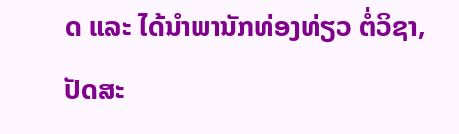ດ ແລະ ໄດ້ນຳພານັກທ່ອງທ່ຽວ ຕໍ່ວິຊາ, ປັດສະ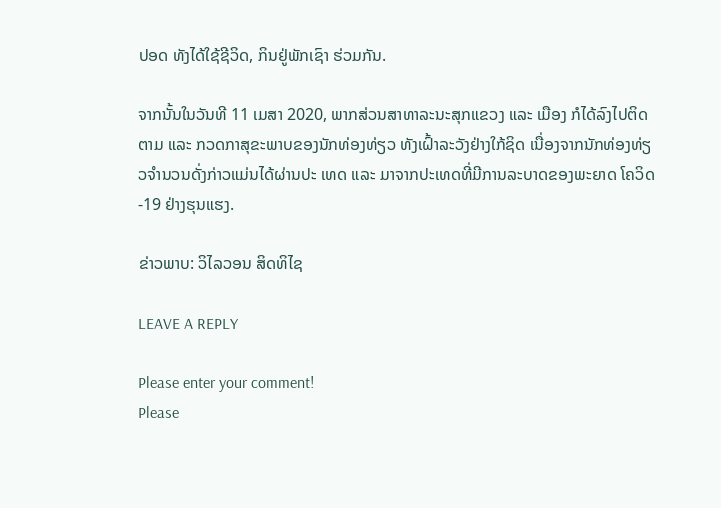ປອດ ທັງໄດ້ໃຊ້ຊີວິດ, ກິນຢູ່ພັກເຊົາ ຮ່ວມກັນ.

ຈາກນັ້ນໃນວັນທີ 11 ເມສາ 2020, ພາກສ່ວນສາທາລະນະສຸກແຂວງ ແລະ ເມືອງ ກໍໄດ້ລົງໄປຕິດຕາມ ແລະ ກວດກາສຸຂະພາບຂອງນັກທ່ອງທ່ຽວ ທັງເຝົ້າລະວັງຢ່າງໃກ້ຊິດ ເນື່ອງຈາກນັກທ່ອງທ່ຽວຈຳນວນດັ່ງກ່າວແມ່ນໄດ້ຜ່ານປະ ເທດ ແລະ ມາຈາກປະເທດທີ່ມີການລະບາດຂອງພະຍາດ ໂຄວິດ-19 ຢ່າງຮຸນແຮງ.

ຂ່າວພາບ: ວິໄລວອນ ສິດທິໄຊ

LEAVE A REPLY

Please enter your comment!
Please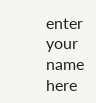enter your name here